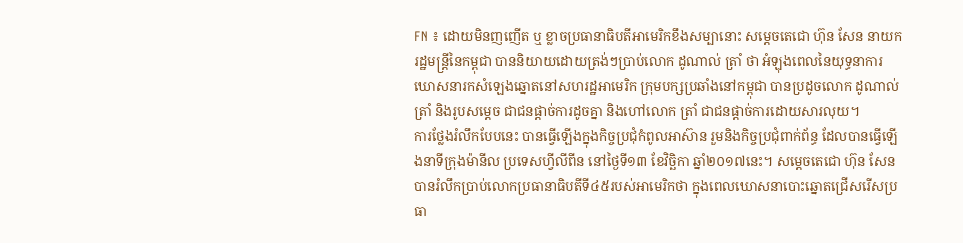FN ៖ ដោយមិនញញើត ឬ ខ្លាចប្រធានាធិបតីអាមេរិកខឹងសម្បានោះ សម្តេចតេជោ ហ៊ុន សែន នាយករដ្ឋមន្រ្តីនៃកម្ពុជា បាននិយាយដោយត្រង់ៗប្រាប់លោក ដូណាល់ ត្រាំ ថា អំឡុងពេលនៃយុទ្ធនាការឃោសនារកសំឡេងឆ្នោតនៅសហរដ្ឋអាមេរិក ក្រុមបក្សប្រឆាំងនៅកម្ពុជា បានប្រដូចលោក ដូណាល់ ត្រាំ និងរូបសម្តេច ជាជនផ្តាច់ការដូចគ្នា និងហៅលោក ត្រាំ ជាជនផ្តាច់ការដោយសារលុយ។
ការថ្លែងរំលឹកបែបនេះ បានធ្វើឡើងក្នុងកិច្ចប្រជុំកំពូលអាស៊ាន រួមនិងកិច្ចប្រជុំពាក់ព័ន្ធ ដែលបានធ្វើឡើងនាទីក្រុងម៉ានីល ប្រទេសហ្វីលីពីន នៅថ្ងៃទី១៣ ខែវិច្ឆិកា ឆ្នាំ២០១៧នេះ។ សម្តេចតេជោ ហ៊ុន សែន បានរំលឹកប្រាប់លោកប្រធានាធិបតីទី៤៥របស់អាមេរិកថា ក្នុងពេលឃោសនាបោះឆ្នោតជ្រើសរើសប្រធា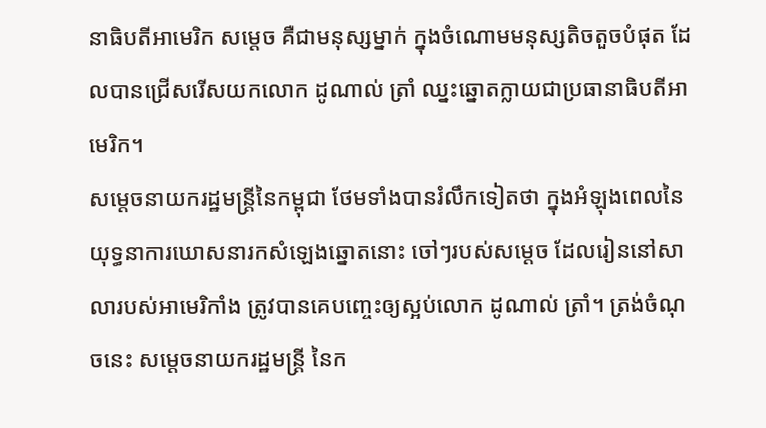នាធិបតីអាមេរិក សម្តេច គឺជាមនុស្សម្នាក់ ក្នុងចំណោមមនុស្សតិចតួចបំផុត ដែលបានជ្រើសរើសយកលោក ដូណាល់ ត្រាំ ឈ្នះឆ្នោតក្លាយជាប្រធានាធិបតីអាមេរិក។
សម្តេចនាយករដ្ឋមន្រ្តីនៃកម្ពុជា ថែមទាំងបានរំលឹកទៀតថា ក្នុងអំឡុងពេលនៃយុទ្ធនាការឃោសនារកសំឡេងឆ្នោតនោះ ចៅៗរបស់សម្តេច ដែលរៀននៅសាលារបស់អាមេរិកាំង ត្រូវបានគេបញ្ចេះឲ្យស្អប់លោក ដូណាល់ ត្រាំ។ ត្រង់ចំណុចនេះ សម្តេចនាយករដ្ឋមន្រ្តី នៃក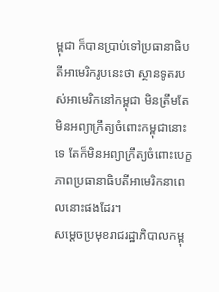ម្ពុជា ក៏បានប្រាប់ទៅប្រធានាធិបតីអាមេរិករូបនេះថា ស្ថានទូតរបស់អាមេរិកនៅកម្ពុជា មិនត្រឹមតែមិនអព្យាក្រឹត្យចំពោះកម្ពុជានោះទេ តែក៏មិនអព្យាក្រឹត្យចំពោះបេក្ខភាពប្រធានាធិបតីអាមេរិកនាពេលនោះផងដែរ។
សម្តេចប្រមុខរាជរដ្ឋាភិបាលកម្ពុ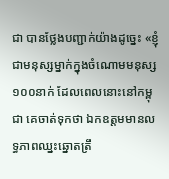ជា បានថ្លែងបញ្ជាក់យ៉ាងដូច្នេះ «ខ្ញុំជាមនុស្សម្នាក់ក្នុងចំណោមមនុស្ស ១០០នាក់ ដែលពេលនោះនៅកម្ពុជា គេចាត់ទុកថា ឯកឧត្តមមានលទ្ធភាពឈ្នះឆ្នោតត្រឹ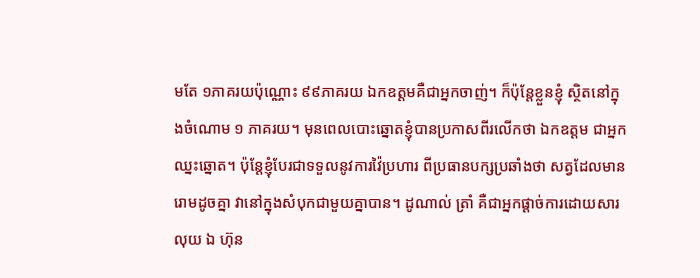មតែ ១ភាគរយប៉ុណ្ណោះ ៩៩ភាគរយ ឯកឧត្តមគឺជាអ្នកចាញ់។ ក៏ប៉ុន្តែខ្លួនខ្ញុំ ស្ថិតនៅក្នុងចំណោម ១ ភាគរយ។ មុនពេលបោះឆ្នោតខ្ញុំបានប្រកាសពីរលើកថា ឯកឧត្តម ជាអ្នកឈ្នះឆ្នោត។ ប៉ុន្តែខ្ញុំបែរជាទទួលនូវការវ៉ៃប្រហារ ពីប្រធានបក្សប្រឆាំងថា សត្វដែលមានរោមដូចគ្នា វានៅក្នុងសំបុកជាមួយគ្នាបាន។ ដូណាល់ ត្រាំ គឺជាអ្នកផ្តាច់ការដោយសារលុយ ឯ ហ៊ុន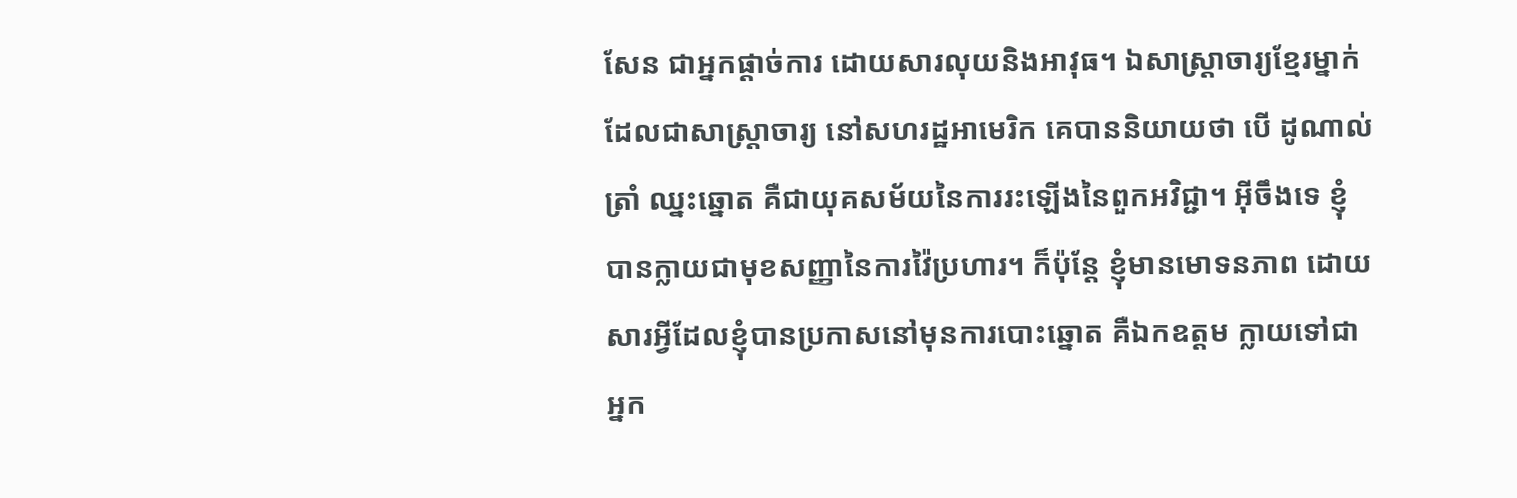សែន ជាអ្នកផ្តាច់ការ ដោយសារលុយនិងអាវុធ។ ឯសាស្ត្រាចារ្យខ្មែរម្នាក់ ដែលជាសាស្ត្រាចារ្យ នៅសហរដ្ឋអាមេរិក គេបាននិយាយថា បើ ដូណាល់ ត្រាំ ឈ្នះឆ្នោត គឺជាយុគសម័យនៃការរះឡើងនៃពួកអវិជ្ជា។ អ៊ីចឹងទេ ខ្ញុំបានក្លាយជាមុខសញ្ញានៃការវ៉ៃប្រហារ។ ក៏ប៉ុន្តែ ខ្ញុំមានមោទនភាព ដោយសារអ្វីដែលខ្ញុំបានប្រកាសនៅមុនការបោះឆ្នោត គឺឯកឧត្តម ក្លាយទៅជាអ្នក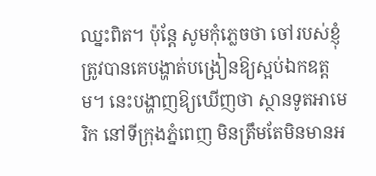ឈ្នះពិត។ ប៉ុន្តែ សូមកុំភ្លេចថា ចៅរបស់ខ្ញុំត្រូវបានគេបង្ហាត់បង្រៀនឱ្យស្អប់ឯកឧត្តម។ នេះបង្ហាញឱ្យឃើញថា ស្ថានទូតអាមេរិក នៅទីក្រុងភ្នំពេញ មិនត្រឹមតែមិនមានអ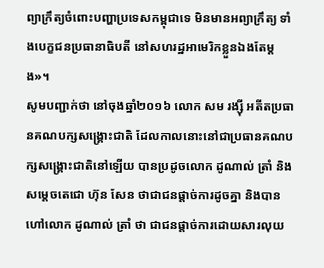ព្យាក្រឹត្យចំពោះបញ្ហាប្រទេសកម្ពុជាទេ មិនមានអព្យាក្រឹត្យ ទាំងបេក្ខជនប្រធានាធិបតី នៅសហរដ្ឋអាមេរិកខ្លួនឯងតែម្តង»។
សូមបញ្ជាក់ថា នៅចុងឆ្នាំ២០១៦ លោក សម រង្ស៊ី អតីតប្រធានគណបក្សសង្រ្គោះជាតិ ដែលកាលនោះនៅជាប្រធានគណបក្សសង្រ្គោះជាតិនៅឡើយ បានប្រដូចលោក ដូណាល់ ត្រាំ និងសម្តេចតេជោ ហ៊ុន សែន ថាជាជនផ្តាច់ការដូចគ្នា និងបានហៅលោក ដូណាល់ ត្រាំ ថា ជាជនផ្តាច់ការដោយសារលុយ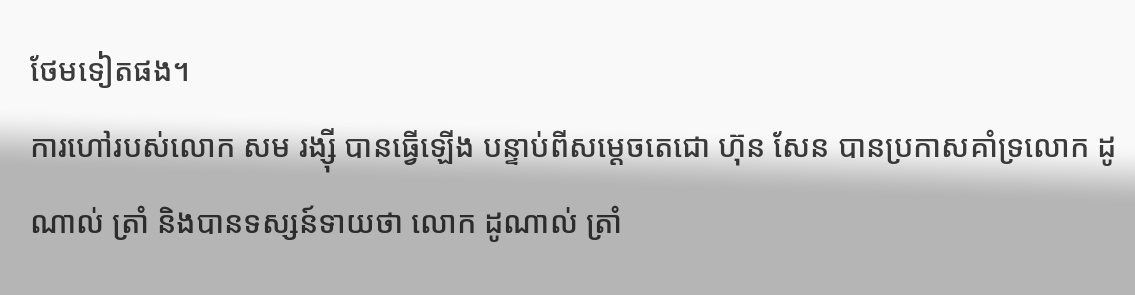ថែមទៀតផង។
ការហៅរបស់លោក សម រង្ស៊ី បានធ្វើឡើង បន្ទាប់ពីសម្តេចតេជោ ហ៊ុន សែន បានប្រកាសគាំទ្រលោក ដូណាល់ ត្រាំ និងបានទស្សន៍ទាយថា លោក ដូណាល់ ត្រាំ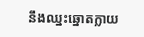នឹងឈ្នះឆ្នោតក្លាយ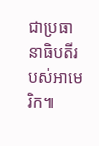ជាប្រធានាធិបតីរបស់អាមេរិក៕